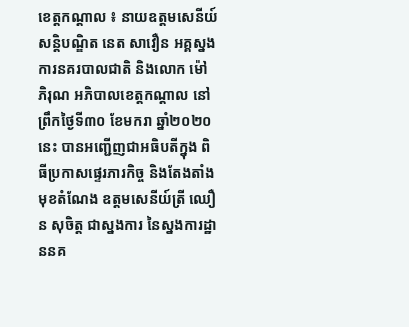ខេត្តកណ្ដាល ៖ នាយឧត្តមសេនីយ៍ សន្ដិបណ្ឌិត នេត សាវឿន អគ្គស្នងការនគរបាលជាតិ និងលោក ម៉ៅ ភិរុណ អភិបាលខេត្តកណ្ដាល នៅព្រឹកថ្ងៃទី៣០ ខែមករា ឆ្នាំ២០២០នេះ បានអញ្ជើញជាអធិបតីក្នុង ពិធីប្រកាសផ្ទេរភារកិច្ច និងតែងតាំងមុខតំណែង ឧត្តមសេនីយ៍ត្រី ឈឿន សុចិត្ត ជាស្នងការ នៃស្នងការដ្ឋាននគ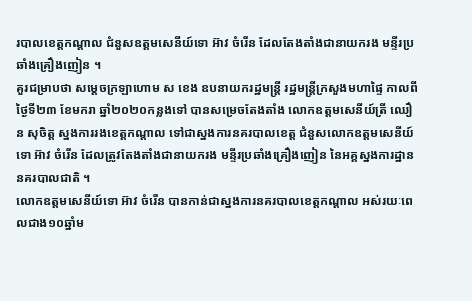របាលខេត្តកណ្ដាល ជំនួសឧត្តមសេនីយ៍ទោ អ៊ាវ ចំរើន ដែលតែងតាំងជានាយករង មន្ទីរប្រឆាំងគ្រឿងញៀន ។
គួរជម្រាបថា សម្ដេចក្រឡាហោម ស ខេង ឧបនាយករដ្ឋមន្ដ្រី រដ្ឋមន្ដ្រីក្រសួងមហាផ្ទៃ កាលពីថ្ងៃទី២៣ ខែមករា ឆ្នាំ២០២០កន្លងទៅ បានសម្រេចតែងតាំង លោកឧត្តមសេនីយ៍ត្រី ឈឿន សុចិត្ត ស្នងការរងខេត្តកណ្ដាល ទៅជាស្នងការនគរបាលខេត្ត ជំនួសលោកឧត្តមសេនីយ៍ទោ អ៊ាវ ចំរើន ដែលត្រូវតែងតាំងជានាយករង មន្ទីរប្រឆាំងគ្រឿងញៀន នៃអគ្គស្នងការដ្ឋាននគរបាលជាតិ ។
លោកឧត្តមសេនីយ៍ទោ អ៊ាវ ចំរើន បានកាន់ជាស្នងការនគរបាលខេត្តកណ្ដាល អស់រយៈពេលជាង១០ឆ្នាំម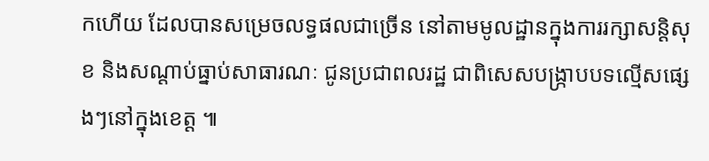កហើយ ដែលបានសម្រេចលទ្ធផលជាច្រើន នៅតាមមូលដ្ឋានក្នុងការរក្សាសន្ដិសុខ និងសណ្ដាប់ធ្នាប់សាធារណៈ ជូនប្រជាពលរដ្ឋ ជាពិសេសបង្ក្រាបបទល្មើសផ្សេងៗនៅក្នុងខេត្ត ៕